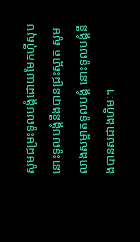សូមជម្រះទូលបង្គំដោយមែកហ៊ីសុប នោះទូលបង្គំនឹងបានជ្រះស្អាត សូមលាងសម្អាតទូលបង្គំ នោះទូលបង្គំនឹងបានសជាងហិមៈ។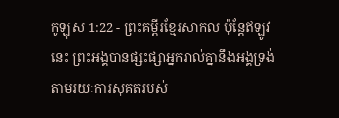កូឡុស 1:22 - ព្រះគម្ពីរខ្មែរសាកល ប៉ុន្តែឥឡូវនេះ ព្រះអង្គបានផ្សះផ្សាអ្នករាល់គ្នានឹងអង្គទ្រង់ តាមរយៈការសុគតរបស់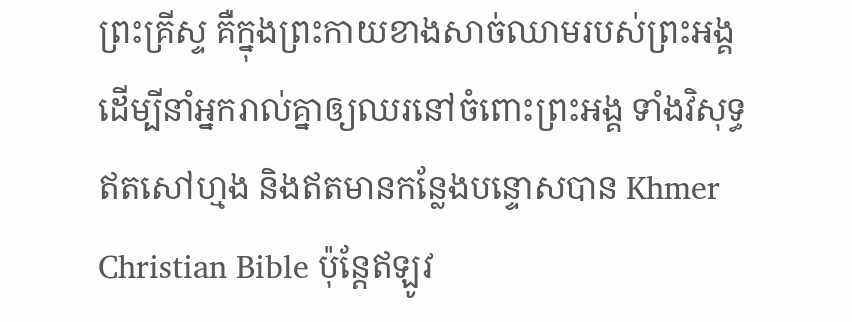ព្រះគ្រីស្ទ គឺក្នុងព្រះកាយខាងសាច់ឈាមរបស់ព្រះអង្គ ដើម្បីនាំអ្នករាល់គ្នាឲ្យឈរនៅចំពោះព្រះអង្គ ទាំងវិសុទ្ធ ឥតសៅហ្មង និងឥតមានកន្លែងបន្ទោសបាន Khmer Christian Bible ប៉ុន្ដែឥឡូវ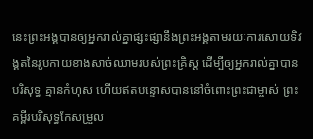នេះព្រះអង្គបានឲ្យអ្នករាល់គ្នាផ្សះផ្សានឹងព្រះអង្គតាមរយៈការសោយទិវង្គតនៃរូបកាយខាងសាច់ឈាមរបស់ព្រះគ្រិស្ដ ដើម្បីឲ្យអ្នករាល់គ្នាបានបរិសុទ្ធ គ្មានកំហុស ហើយឥតបន្ទោសបាននៅចំពោះព្រះជាម្ចាស់ ព្រះគម្ពីរបរិសុទ្ធកែសម្រួល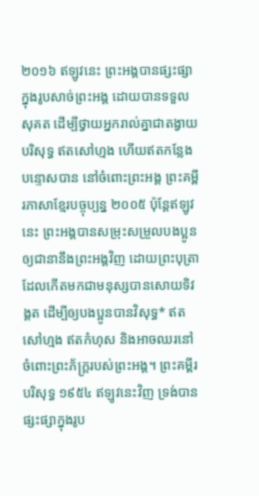២០១៦ ឥឡូវនេះ ព្រះអង្គបានផ្សះផ្សាក្នុងរូបសាច់ព្រះអង្គ ដោយបានទទួលសុគត ដើម្បីថ្វាយអ្នករាល់គ្នាជាតង្វាយបរិសុទ្ធ ឥតសៅហ្មង ហើយឥតកន្លែងបន្ទោសបាន នៅចំពោះព្រះអង្គ ព្រះគម្ពីរភាសាខ្មែរបច្ចុប្បន្ន ២០០៥ ប៉ុន្តែឥឡូវនេះ ព្រះអង្គបានសម្រុះសម្រួលបងប្អូនឲ្យជានានឹងព្រះអង្គវិញ ដោយព្រះបុត្រា ដែលកើតមកជាមនុស្សបានសោយទិវង្គត ដើម្បីឲ្យបងប្អូនបានវិសុទ្ធ* ឥតសៅហ្មង ឥតកំហុស និងអាចឈរនៅចំពោះព្រះភ័ក្ត្ររបស់ព្រះអង្គ។ ព្រះគម្ពីរបរិសុទ្ធ ១៩៥៤ ឥឡូវនេះវិញ ទ្រង់បានផ្សះផ្សាក្នុងរូប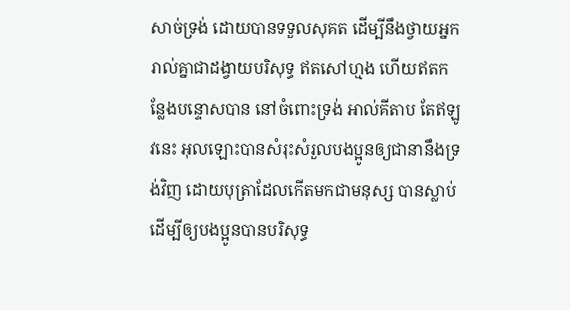សាច់ទ្រង់ ដោយបានទទួលសុគត ដើម្បីនឹងថ្វាយអ្នករាល់គ្នាជាដង្វាយបរិសុទ្ធ ឥតសៅហ្មង ហើយឥតកន្លែងបន្ទោសបាន នៅចំពោះទ្រង់ អាល់គីតាប តែឥឡូវនេះ អុលឡោះបានសំរុះសំរួលបងប្អូនឲ្យជានានឹងទ្រង់វិញ ដោយបុត្រាដែលកើតមកជាមនុស្ស បានស្លាប់ ដើម្បីឲ្យបងប្អូនបានបរិសុទ្ធ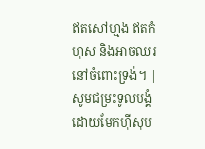ឥតសៅហ្មង ឥតកំហុស និងអាចឈរនៅចំពោះទ្រង់។ |
សូមជម្រះទូលបង្គំដោយមែកហ៊ីសុប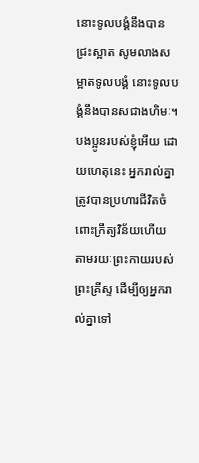នោះទូលបង្គំនឹងបានជ្រះស្អាត សូមលាងសម្អាតទូលបង្គំ នោះទូលបង្គំនឹងបានសជាងហិមៈ។
បងប្អូនរបស់ខ្ញុំអើយ ដោយហេតុនេះ អ្នករាល់គ្នាត្រូវបានប្រហារជីវិតចំពោះក្រឹត្យវិន័យហើយ តាមរយៈព្រះកាយរបស់ព្រះគ្រីស្ទ ដើម្បីឲ្យអ្នករាល់គ្នាទៅ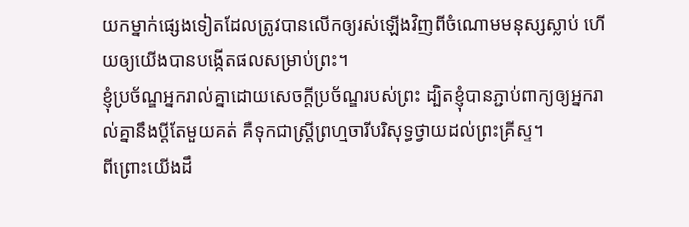យកម្នាក់ផ្សេងទៀតដែលត្រូវបានលើកឲ្យរស់ឡើងវិញពីចំណោមមនុស្សស្លាប់ ហើយឲ្យយើងបានបង្កើតផលសម្រាប់ព្រះ។
ខ្ញុំប្រច័ណ្ឌអ្នករាល់គ្នាដោយសេចក្ដីប្រច័ណ្ឌរបស់ព្រះ ដ្បិតខ្ញុំបានភ្ជាប់ពាក្យឲ្យអ្នករាល់គ្នានឹងប្ដីតែមួយគត់ គឺទុកជាស្ត្រីព្រហ្មចារីបរិសុទ្ធថ្វាយដល់ព្រះគ្រីស្ទ។
ពីព្រោះយើងដឹ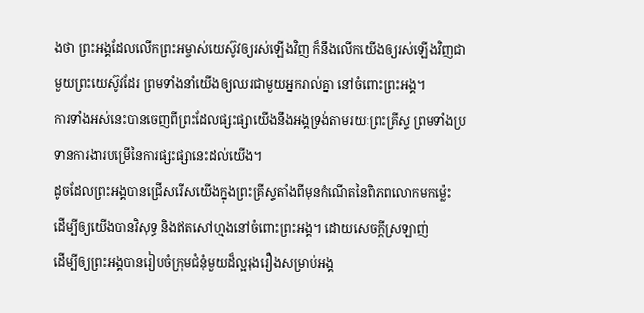ងថា ព្រះអង្គដែលលើកព្រះអម្ចាស់យេស៊ូវឲ្យរស់ឡើងវិញ ក៏នឹងលើកយើងឲ្យរស់ឡើងវិញជាមួយព្រះយេស៊ូវដែរ ព្រមទាំងនាំយើងឲ្យឈរជាមួយអ្នករាល់គ្នា នៅចំពោះព្រះអង្គ។
ការទាំងអស់នេះបានចេញពីព្រះដែលផ្សះផ្សាយើងនឹងអង្គទ្រង់តាមរយៈព្រះគ្រីស្ទ ព្រមទាំងប្រទានការងារបម្រើនៃការផ្សះផ្សានេះដល់យើង។
ដូចដែលព្រះអង្គបានជ្រើសរើសយើងក្នុងព្រះគ្រីស្ទតាំងពីមុនកំណើតនៃពិភពលោកមកម្ល៉េះ ដើម្បីឲ្យយើងបានវិសុទ្ធ និងឥតសៅហ្មងនៅចំពោះព្រះអង្គ។ ដោយសេចក្ដីស្រឡាញ់
ដើម្បីឲ្យព្រះអង្គបានរៀបចំក្រុមជំនុំមួយដ៏ល្អរុងរឿងសម្រាប់អង្គ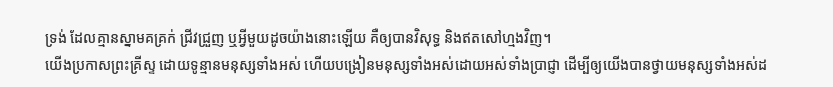ទ្រង់ ដែលគ្មានស្នាមគគ្រក់ ជ្រីវជ្រួញ ឬអ្វីមួយដូចយ៉ាងនោះឡើយ គឺឲ្យបានវិសុទ្ធ និងឥតសៅហ្មងវិញ។
យើងប្រកាសព្រះគ្រីស្ទ ដោយទូន្មានមនុស្សទាំងអស់ ហើយបង្រៀនមនុស្សទាំងអស់ដោយអស់ទាំងប្រាជ្ញា ដើម្បីឲ្យយើងបានថ្វាយមនុស្សទាំងអស់ដ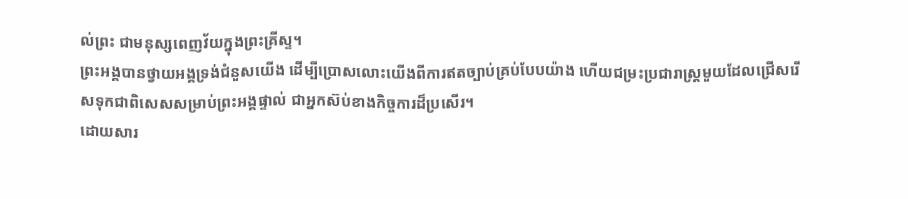ល់ព្រះ ជាមនុស្សពេញវ័យក្នុងព្រះគ្រីស្ទ។
ព្រះអង្គបានថ្វាយអង្គទ្រង់ជំនួសយើង ដើម្បីប្រោសលោះយើងពីការឥតច្បាប់គ្រប់បែបយ៉ាង ហើយជម្រះប្រជារាស្ត្រមួយដែលជ្រើសរើសទុកជាពិសេសសម្រាប់ព្រះអង្គផ្ទាល់ ជាអ្នកស៊ប់ខាងកិច្ចការដ៏ប្រសើរ។
ដោយសារ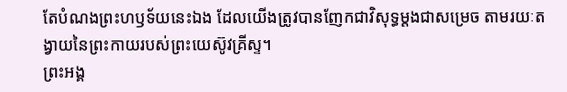តែបំណងព្រះហឫទ័យនេះឯង ដែលយើងត្រូវបានញែកជាវិសុទ្ធម្ដងជាសម្រេច តាមរយៈតង្វាយនៃព្រះកាយរបស់ព្រះយេស៊ូវគ្រីស្ទ។
ព្រះអង្គ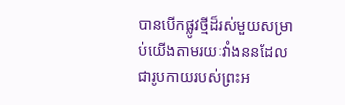បានបើកផ្លូវថ្មីដ៏រស់មួយសម្រាប់យើងតាមរយៈវាំងននដែលជារូបកាយរបស់ព្រះអ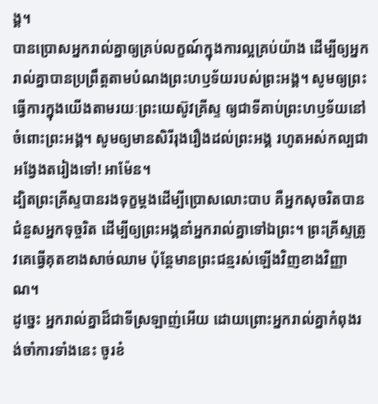ង្គ។
បានប្រោសអ្នករាល់គ្នាឲ្យគ្រប់លក្ខណ៍ក្នុងការល្អគ្រប់យ៉ាង ដើម្បីឲ្យអ្នករាល់គ្នាបានប្រព្រឹត្តតាមបំណងព្រះហឫទ័យរបស់ព្រះអង្គ។ សូមឲ្យព្រះធ្វើការក្នុងយើងតាមរយៈព្រះយេស៊ូវគ្រីស្ទ ឲ្យជាទីគាប់ព្រះហឫទ័យនៅចំពោះព្រះអង្គ។ សូមឲ្យមានសិរីរុងរឿងដល់ព្រះអង្គ រហូតអស់កល្បជាអង្វែងតរៀងទៅ! អាម៉ែន។
ដ្បិតព្រះគ្រីស្ទបានរងទុក្ខម្ដងដើម្បីប្រោសលោះបាប គឺអ្នកសុចរិតបានជំនួសអ្នកទុច្ចរិត ដើម្បីឲ្យព្រះអង្គនាំអ្នករាល់គ្នាទៅឯព្រះ។ ព្រះគ្រីស្ទត្រូវគេធ្វើគុតខាងសាច់ឈាម ប៉ុន្តែមានព្រះជន្មរស់ឡើងវិញខាងវិញ្ញាណ។
ដូច្នេះ អ្នករាល់គ្នាដ៏ជាទីស្រឡាញ់អើយ ដោយព្រោះអ្នករាល់គ្នាកំពុងរង់ចាំការទាំងនេះ ចូរខំ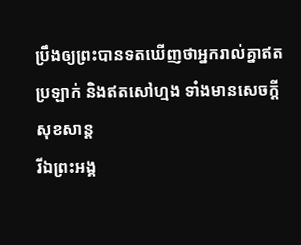ប្រឹងឲ្យព្រះបានទតឃើញថាអ្នករាល់គ្នាឥតប្រឡាក់ និងឥតសៅហ្មង ទាំងមានសេចក្ដីសុខសាន្ត
រីឯព្រះអង្គ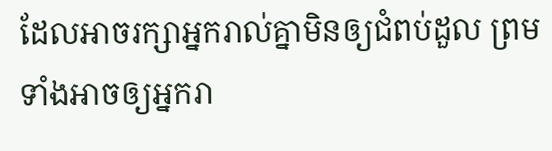ដែលអាចរក្សាអ្នករាល់គ្នាមិនឲ្យជំពប់ដួល ព្រមទាំងអាចឲ្យអ្នករា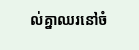ល់គ្នាឈរនៅចំ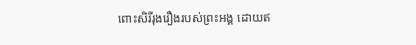ពោះសិរីរុងរឿងរបស់ព្រះអង្គ ដោយឥ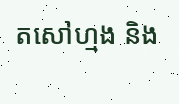តសៅហ្មង និង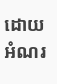ដោយអំណរ